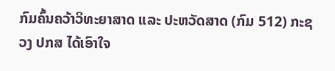ກົມຄົ້ນຄວ້າວິທະຍາສາດ ແລະ ປະຫວັດສາດ (ກົມ 512) ກະຊວງ ປກສ ໄດ້ເອົາໃຈ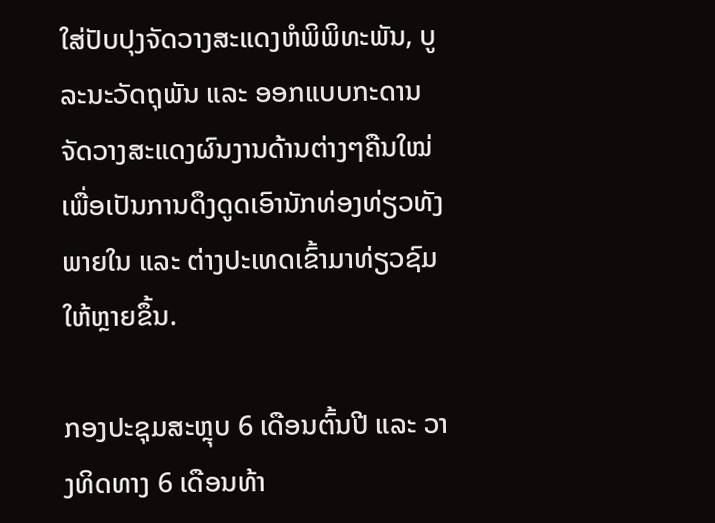ໃສ່ປັບປຸງຈັດວາງສະແດງຫໍພິພິທະພັນ, ບູລະນະວັດຖຸພັນ ແລະ ອອກແບບກະດານຈັດວາງສະແດງຜົນງານດ້ານຕ່າງໆຄືນໃໝ່ ເພື່ອເປັນການດຶງດູດເອົານັກທ່ອງທ່ຽວທັງພາຍໃນ ແລະ ຕ່າງປະເທດເຂົ້າມາທ່ຽວຊົມໃຫ້ຫຼາຍຂຶ້ນ.

ກອງປະຊຸມສະຫຼຸບ 6 ເດືອນຕົ້ນປີ ແລະ ວາງທິດທາງ 6 ເດືອນທ້າ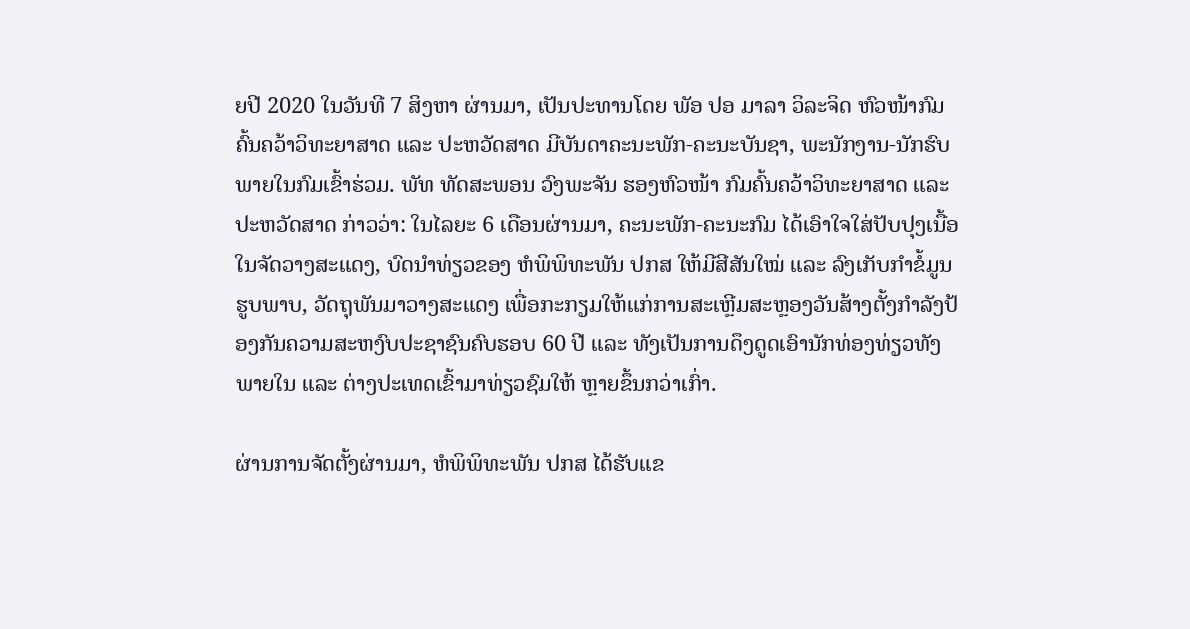ຍປີ 2020 ໃນວັນທີ 7 ສິງຫາ ຜ່ານມາ, ເປັນປະທານໂດຍ ພັອ ປອ ມາລາ ວິລະຈິດ ຫົວໜ້າກົມ ຄົ້ນຄວ້າວິທະຍາສາດ ແລະ ປະຫວັດສາດ ມີບັນດາຄະນະພັກ-ຄະນະບັນຊາ, ພະນັກງານ-ນັກຮົບ ພາຍໃນກົມເຂົ້າຮ່ວມ. ພັທ ທັດສະພອນ ວົງພະຈັນ ຮອງຫົວໜ້າ ກົມຄົ້ນຄວ້າວິທະຍາສາດ ແລະ ປະຫວັດສາດ ກ່າວວ່າ: ໃນໄລຍະ 6 ເດືອນຜ່ານມາ, ຄະນະພັກ-ຄະນະກົມ ໄດ້ເອົາໃຈໃສ່ປັບປຸງເນື້ອໃນຈັດວາງສະແດງ, ບົດນຳທ່ຽວຂອງ ຫໍພິພິທະພັນ ປກສ ໃຫ້ມີສີສັນໃໝ່ ແລະ ລົງເກັບກຳຂໍ້ມູນຮູບພາບ, ວັດຖຸພັນມາວາງສະແດງ ເພື່ອກະກຽມໃຫ້ແກ່ການສະເຫຼີມສະຫຼອງວັນສ້າງຕັ້ງກໍາລັງປ້ອງກັນຄວາມສະຫງົບປະຊາຊົນຄົບຮອບ 60 ປີ ແລະ ທັງເປັນການດຶງດູດເອົານັກທ່ອງທ່ຽວທັງພາຍໃນ ແລະ ຕ່າງປະເທດເຂົ້າມາທ່ຽວຊົມໃຫ້ ຫຼາຍຂຶ້ນກວ່າເກົ່າ.

ຜ່ານການຈັດຕັ້ງຜ່ານມາ, ຫໍພິພິທະພັນ ປກສ ໄດ້ຮັບແຂ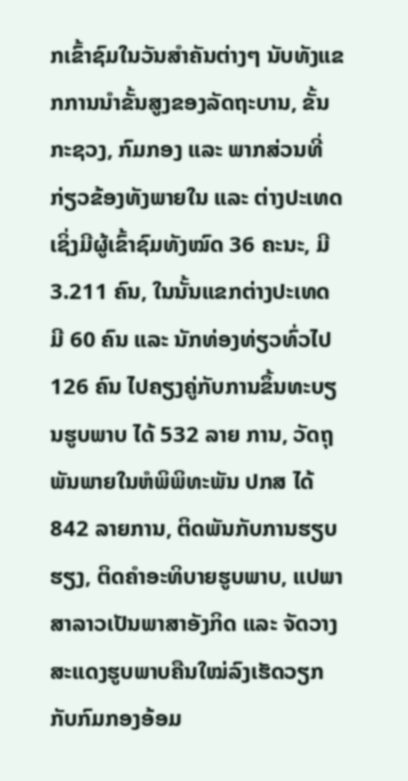ກເຂົ້າຊົມໃນວັນສໍາຄັນຕ່າງໆ ນັບທັງແຂກການນໍາຂັ້ນສູງຂອງລັດຖະບານ, ຂັ້ນກະຊວງ, ກົມກອງ ແລະ ພາກສ່ວນທີ່ກ່ຽວຂ້ອງທັງພາຍໃນ ແລະ ຕ່າງປະເທດ ເຊິ່ງມີຜູ້ເຂົ້າຊົມທັງໝົດ 36 ຄະນະ, ມີ 3.211 ຄົນ, ໃນນັ້ນແຂກຕ່າງປະເທດ ມີ 60 ຄົນ ແລະ ນັກທ່ອງທ່ຽວທົ່ວໄປ 126 ຄົນ ໄປຄຽງຄູ່ກັບການຂຶ້ນທະບຽນຮູບພາບ ໄດ້ 532 ລາຍ ການ, ວັດຖຸພັນພາຍໃນຫໍພິພິທະພັນ ປກສ ໄດ້ 842 ລາຍການ, ຕິດພັນກັບການຮຽບຮຽງ, ຕິດຄໍາອະທິບາຍຮູບພາບ, ແປພາສາລາວເປັນພາສາອັງກິດ ແລະ ຈັດວາງສະແດງຮູບພາບຄືນໃໝ່ລົງເຮັດວຽກກັບກົມກອງອ້ອມ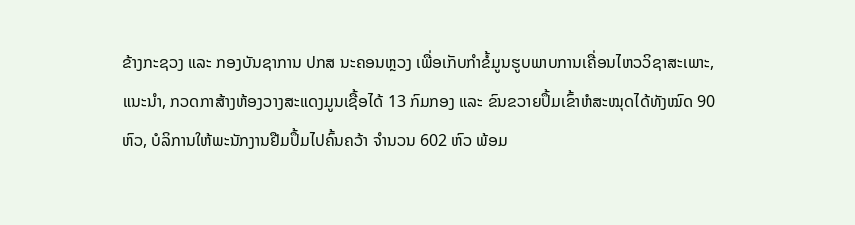ຂ້າງກະຊວງ ແລະ ກອງບັນຊາການ ປກສ ນະຄອນຫຼວງ ເພື່ອເກັບກໍາຂໍ້ມູນຮູບພາບການເຄື່ອນໄຫວວິຊາສະເພາະ, ແນະນຳ, ກວດກາສ້າງຫ້ອງວາງສະແດງມູນເຊື້ອໄດ້ 13 ກົມກອງ ແລະ ຂົນຂວາຍປຶ້ມເຂົ້າຫໍສະໝຸດໄດ້ທັງໝົດ 90 ຫົວ, ບໍລິການໃຫ້ພະນັກງານຢືມປຶ້ມໄປຄົ້ນຄວ້າ ຈຳນວນ 602 ຫົວ ພ້ອມ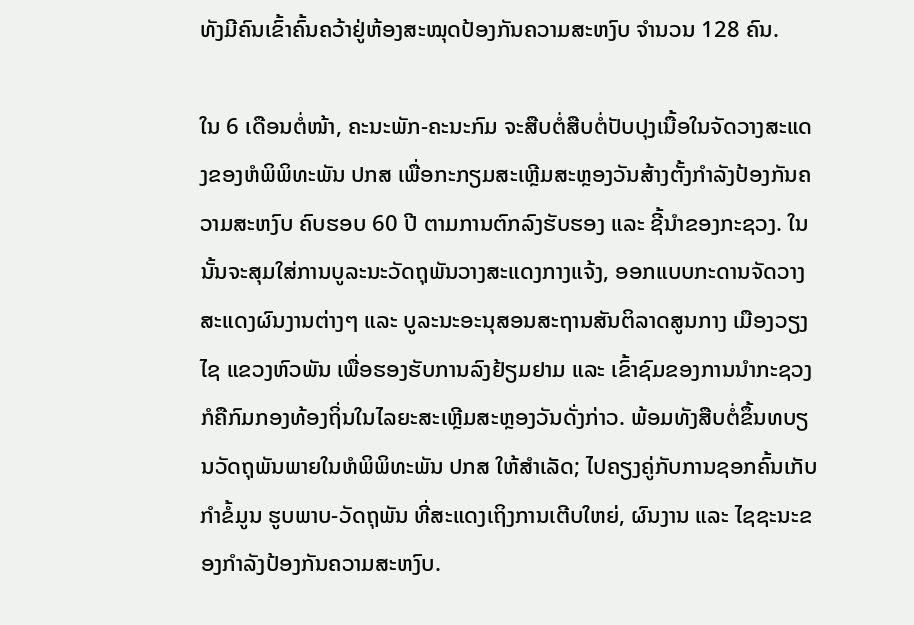ທັງມີຄົນເຂົ້າຄົ້ນຄວ້າຢູ່ຫ້ອງສະໝຸດປ້ອງກັນຄວາມສະຫງົບ ຈຳນວນ 128 ຄົນ.

ໃນ 6 ເດືອນຕໍ່ໜ້າ, ຄະນະພັກ-ຄະນະກົມ ຈະສືບຕໍ່ສືບຕໍ່ປັບປຸງເນື້ອໃນຈັດວາງສະແດງຂອງຫໍພິພິທະພັນ ປກສ ເພື່ອກະກຽມສະເຫຼີມສະຫຼອງວັນສ້າງຕັ້ງກໍາລັງປ້ອງກັນຄວາມສະຫງົບ ຄົບຮອບ 60 ປີ ຕາມການຕົກລົງຮັບຮອງ ແລະ ຊີ້ນໍາຂອງກະຊວງ. ໃນນັ້ນຈະສຸມໃສ່ການບູລະນະວັດຖຸພັນວາງສະແດງກາງແຈ້ງ, ອອກແບບກະດານຈັດວາງສະແດງຜົນງານຕ່າງໆ ແລະ ບູລະນະອະນຸສອນສະຖານສັນຕິລາດສູນກາງ ເມືອງວຽງໄຊ ແຂວງຫົວພັນ ເພື່ອຮອງຮັບການລົງຢ້ຽມຢາມ ແລະ ເຂົ້າຊົມຂອງການນຳກະຊວງ ກໍຄືກົມກອງທ້ອງຖິ່ນໃນໄລຍະສະເຫຼີມສະຫຼອງວັນດັ່ງກ່າວ. ພ້ອມທັງສືບຕໍ່ຂຶ້ນທບຽນວັດຖຸພັນພາຍໃນຫໍພິພິທະພັນ ປກສ ໃຫ້ສໍາເລັດ; ໄປຄຽງຄູ່ກັບການຊອກຄົ້ນເກັບກໍາຂໍ້ມູນ ຮູບພາບ-ວັດຖຸພັນ ທີ່ສະແດງເຖິງການເຕີບໃຫຍ່, ຜົນງານ ແລະ ໄຊຊະນະຂອງກໍາລັງປ້ອງກັນຄວາມສະຫງົບ.